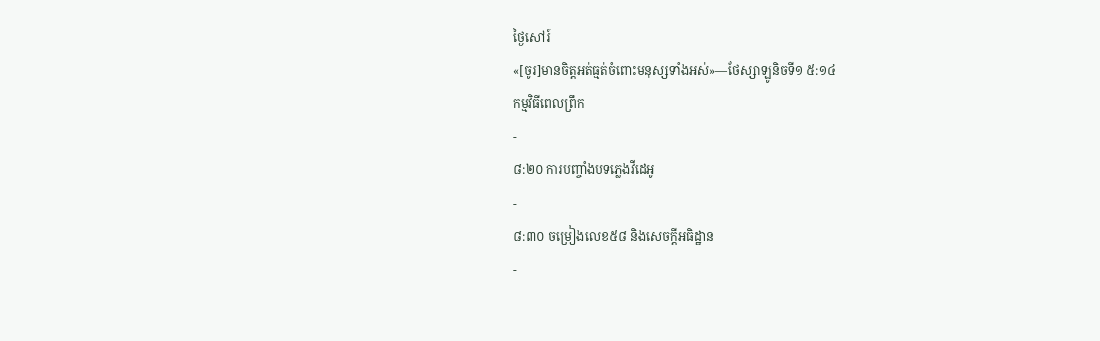ថ្ងៃសៅរ៍
«[ចូរ]មានចិត្តអត់ធ្មត់ចំពោះមនុស្សទាំងអស់»—ថែស្សាឡូនិចទី១ ៥:១៤
កម្មវិធីពេលព្រឹក
-
៨:២០ ការបញ្ចាំងបទភ្លេងវីដេអូ
-
៨:៣០ ចម្រៀងលេខ៥៨ និងសេចក្ដីអធិដ្ឋាន
-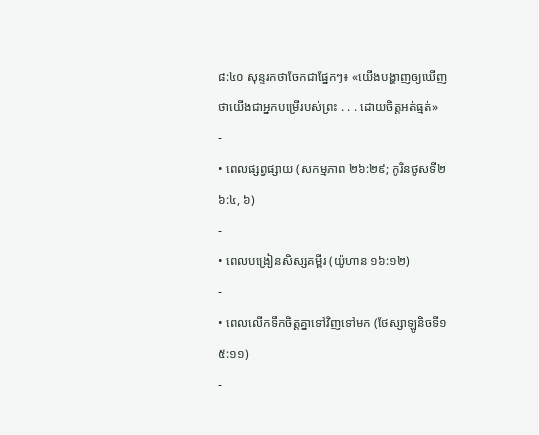៨:៤០ សុន្ទរកថាចែកជាផ្នែកៗ៖ «យើងបង្ហាញឲ្យឃើញថាយើងជាអ្នកបម្រើរបស់ព្រះ . . . ដោយចិត្តអត់ធ្មត់»
-
• ពេលផ្សព្វផ្សាយ (សកម្មភាព ២៦:២៩; កូរិនថូសទី២ ៦:៤, ៦)
-
• ពេលបង្រៀនសិស្សគម្ពីរ (យ៉ូហាន ១៦:១២)
-
• ពេលលើកទឹកចិត្តគ្នាទៅវិញទៅមក (ថែស្សាឡូនិចទី១ ៥:១១)
-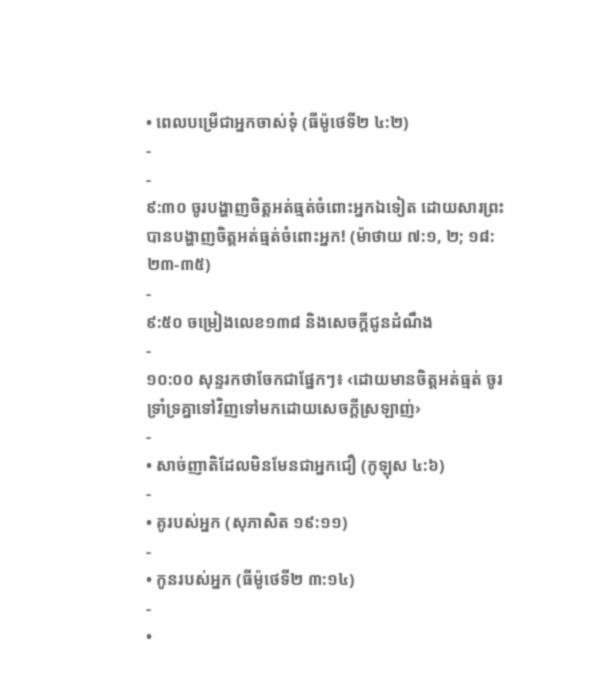• ពេលបម្រើជាអ្នកចាស់ទុំ (ធីម៉ូថេទី២ ៤:២)
-
-
៩:៣០ ចូរបង្ហាញចិត្តអត់ធ្មត់ចំពោះអ្នកឯទៀត ដោយសារព្រះបានបង្ហាញចិត្តអត់ធ្មត់ចំពោះអ្នក! (ម៉ាថាយ ៧:១, ២; ១៨:២៣-៣៥)
-
៩:៥០ ចម្រៀងលេខ១៣៨ និងសេចក្ដីជូនដំណឹង
-
១០:០០ សុន្ទរកថាចែកជាផ្នែកៗ៖ ‹ដោយមានចិត្តអត់ធ្មត់ ចូរទ្រាំទ្រគ្នាទៅវិញទៅមកដោយសេចក្ដីស្រឡាញ់›
-
• សាច់ញាតិដែលមិនមែនជាអ្នកជឿ (កូឡុស ៤:៦)
-
• គូរបស់អ្នក (សុភាសិត ១៩:១១)
-
• កូនរបស់អ្នក (ធីម៉ូថេទី២ ៣:១៤)
-
•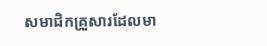សមាជិកគ្រួសារដែលមា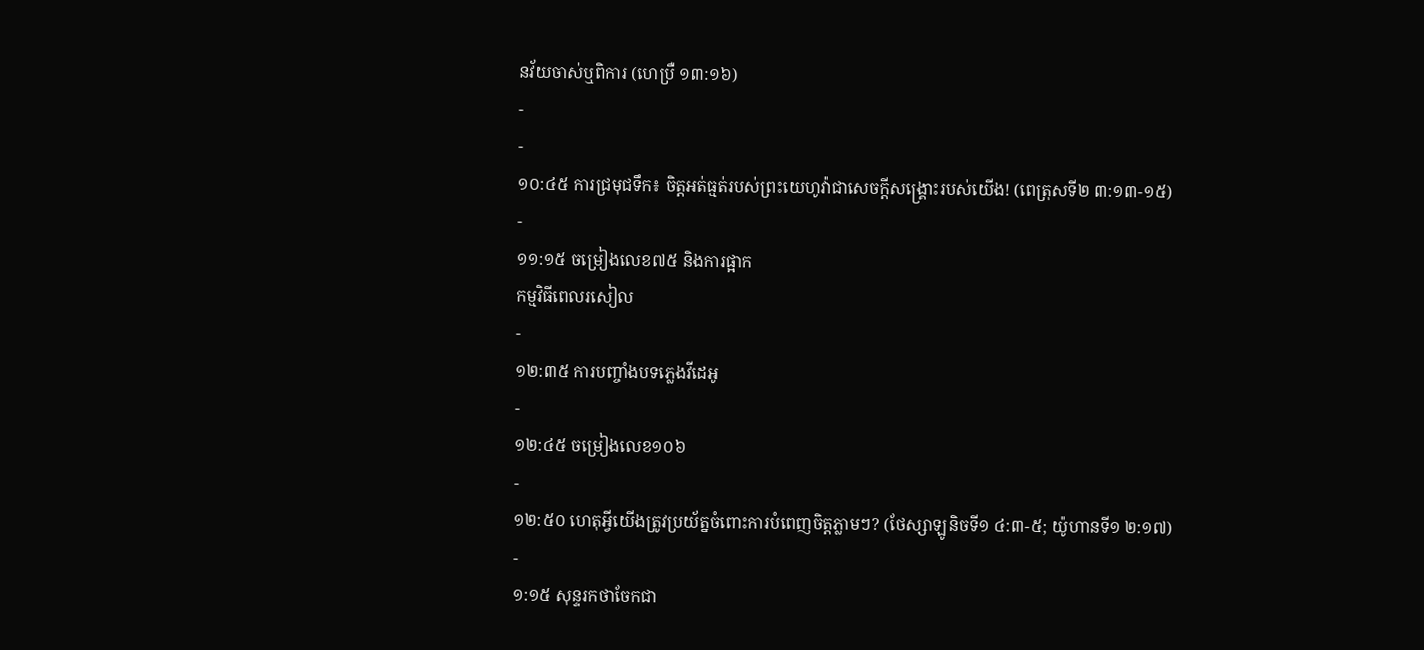នវ័យចាស់ឬពិការ (ហេប្រឺ ១៣:១៦)
-
-
១០:៤៥ ការជ្រមុជទឹក៖ ចិត្តអត់ធ្មត់របស់ព្រះយេហូវ៉ាជាសេចក្ដីសង្គ្រោះរបស់យើង! (ពេត្រុសទី២ ៣:១៣-១៥)
-
១១:១៥ ចម្រៀងលេខ៧៥ និងការផ្អាក
កម្មវិធីពេលរសៀល
-
១២:៣៥ ការបញ្ចាំងបទភ្លេងវីដេអូ
-
១២:៤៥ ចម្រៀងលេខ១០៦
-
១២:៥០ ហេតុអ្វីយើងត្រូវប្រយ័ត្នចំពោះការបំពេញចិត្តភ្លាមៗ? (ថែស្សាឡូនិចទី១ ៤:៣-៥; យ៉ូហានទី១ ២:១៧)
-
១:១៥ សុន្ទរកថាចែកជា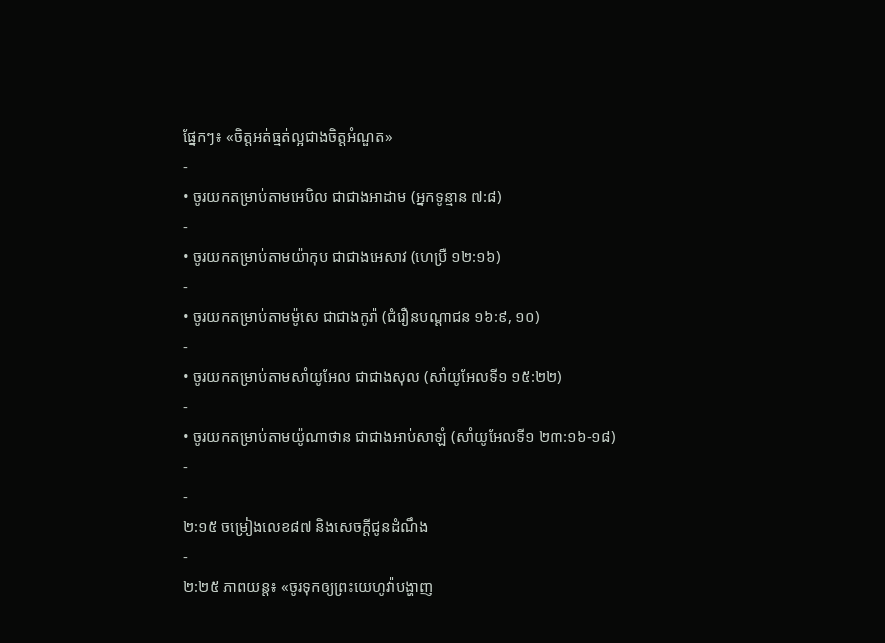ផ្នែកៗ៖ «ចិត្តអត់ធ្មត់ល្អជាងចិត្តអំណួត»
-
• ចូរយកតម្រាប់តាមអេបិល ជាជាងអាដាម (អ្នកទូន្មាន ៧:៨)
-
• ចូរយកតម្រាប់តាមយ៉ាកុប ជាជាងអេសាវ (ហេប្រឺ ១២:១៦)
-
• ចូរយកតម្រាប់តាមម៉ូសេ ជាជាងកូរ៉ា (ជំរឿនបណ្ដាជន ១៦:៩, ១០)
-
• ចូរយកតម្រាប់តាមសាំយូអែល ជាជាងសុល (សាំយូអែលទី១ ១៥:២២)
-
• ចូរយកតម្រាប់តាមយ៉ូណាថាន ជាជាងអាប់សាឡំ (សាំយូអែលទី១ ២៣:១៦-១៨)
-
-
២:១៥ ចម្រៀងលេខ៨៧ និងសេចក្ដីជូនដំណឹង
-
២:២៥ ភាពយន្ត៖ «ចូរទុកឲ្យព្រះយេហូវ៉ាបង្ហាញ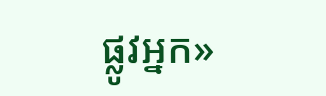ផ្លូវអ្នក»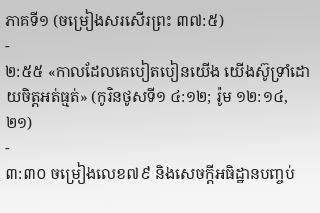ភាគទី១ (ចម្រៀងសរសើរព្រះ ៣៧:៥)
-
២:៥៥ «កាលដែលគេបៀតបៀនយើង យើងស៊ូទ្រាំដោយចិត្តអត់ធ្មត់» (កូរិនថូសទី១ ៤:១២; រ៉ូម ១២:១៤, ២១)
-
៣:៣០ ចម្រៀងលេខ៧៩ និងសេចក្ដីអធិដ្ឋានបញ្ចប់